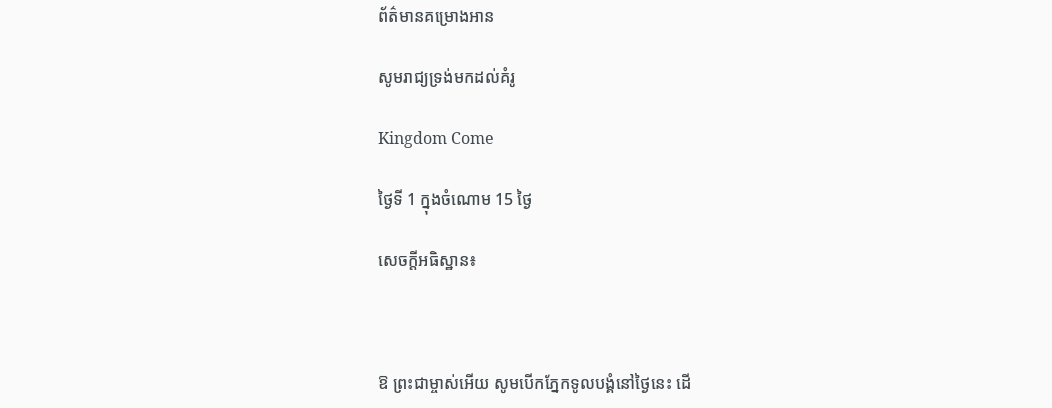ព័ត៌មានគម្រោងអាន

សូមរាជ្យទ្រង់មកដល់គំរូ

Kingdom Come

ថ្ងៃទី 1 ក្នុងចំណោម 15 ថ្ងៃ

សេចក្ដីអធិស្ឋាន៖



ឱ ព្រះជាម្ចាស់អើយ សូមបើកភ្នែកទូលបង្គំនៅថ្ងៃនេះ ដើ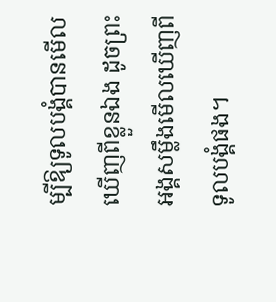ម្បីឱ្យទូលបង្គំបានមើលឃើញពីខ្លួនឯង ដូចព្រះអង្គសម្លឹងមើលឃើញពីទូលបង្គំផង។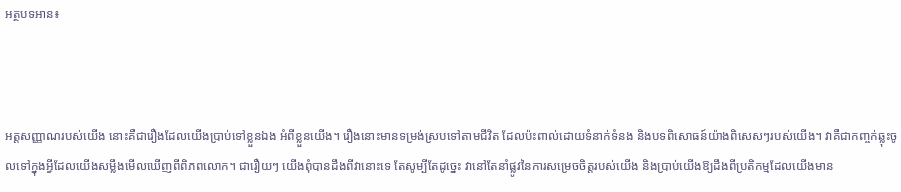អត្ថបទអាន៖



អត្តសញ្ញាណរបស់យើង នោះគឺជារឿងដែលយើងប្រាប់ទៅខ្លួនឯង អំពីខ្លួនយើង។ រឿងនោះមានទម្រង់ស្របទៅតាមជីវិត ដែលប៉ះពាល់ដោយទំនាក់ទំនង និងបទពិសោធន៍យ៉ាងពិសេសៗរបស់យើង។ វាគឺជាកញ្ចក់ឆ្លុះចូលទៅក្នុងអ្វីដែលយើងសម្លឹងមើលឃើញពីពិភពលោក។ ជារឿយៗ យើងពុំបានដឹងពីវានោះទេ តែសូម្បីតែដូច្នេះ វានៅតែនាំផ្លូវនៃការសម្រេចចិត្តរបស់យើង និងប្រាប់យើងឱ្យដឹងពីប្រតិកម្មដែលយើងមាន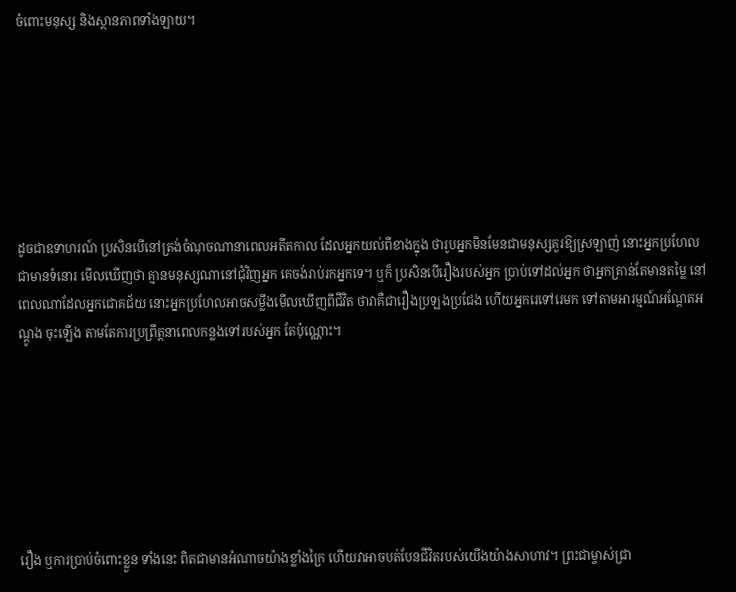ចំពោះមនុស្ស និងស្ថានភាពទាំងឡាយ។







ដូចជាឧទាហរណ៍ ប្រសិនបើនៅត្រង់ចំណុចណានាពេលអតីតកាល ដែលអ្នកយល់ពីខាងក្នុង ថារូបអ្នកមិនមែនជាមនុស្សគួរឱ្យស្រឡាញ់ នោះអ្នកប្រហែលជាមានទំនោរ មើលឃើញថា គ្មានមនុស្សណានៅជុំវិញអ្នក គេចង់រាប់រកអ្នកទេ។ ឬក៏ ប្រសិនបើរឿងរបស់អ្នក ប្រាប់ទៅដល់អ្នក ថាអ្នកគ្រាន់តែមានតម្លៃ នៅពេលណាដែលអ្នកជោគជ័យ នោះអ្នកប្រហែលអាចសម្លឹងមើលឃើញពីជីវិត ថាវាគឺជារឿងប្រឡងប្រជែង ហើយអ្នករេទៅរេមក ទៅតាមអារម្មណ៍អណ្ដែតអណ្ដូង ចុះឡើង តាមតែការប្រព្រឹត្តនាពេលកន្លងទៅរបស់អ្នក តែប៉ុណ្ណោះ។







រឿង ឬការប្រាប់ចំពោះខ្លួន ទាំងនេះ ពិតជាមានអំណាចយ៉ាងខ្លាំងក្រៃ ហើយវាអាចបត់បែនជីវិតរបស់យើងយ៉ាងសាហាវ។ ព្រះជាម្ចាស់ជ្រា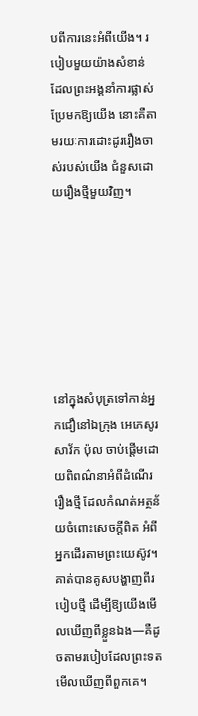បពីការនេះអំពីយើង។ របៀបមួយយ៉ាងសំខាន់ ដែលព្រះអង្គនាំការផ្លាស់ប្រែមកឱ្យយើង នោះគឺតាមរយៈការដោះដូររឿងចាស់របស់យើង ជំនួសដោយរឿងថ្មីមួយវិញ។







នៅក្នុងសំបុត្រទៅកាន់អ្នកជឿនៅឯក្រុង អេភេសូរ សាវ័ក ប៉ុល ចាប់ផ្ដើមដោយពិពណ៌នាអំពីដំណើររឿងថ្មី ដែលកំណត់អត្ថន័យចំពោះសេចក្ដីពិត អំពីអ្នកដើរតាមព្រះយេស៊ូវ។ គាត់បានគូសបង្ហាញពីរបៀបថ្មី ដើម្បីឱ្យយើងមើលឃើញពីខ្លួនឯង—គឺដូចតាមរបៀបដែលព្រះទតមើលឃើញពីពួកគេ។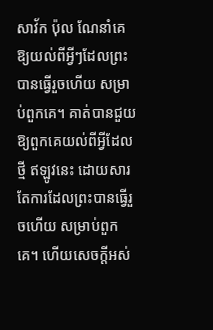សាវ័ក ប៉ុល ណែនាំគេឱ្យយល់ពីអ្វីៗដែលព្រះបានធ្វើរួចហើយ សម្រាប់ពួកគេ។ គាត់បានជួយឱ្យពួកគេយល់ពីអ្វីដែលថ្មី ឥឡូវនេះ ដោយសារតែការដែលព្រះបានធ្វើរួចហើយ សម្រាប់ពួកគេ។ ហើយសេចក្ដីអស់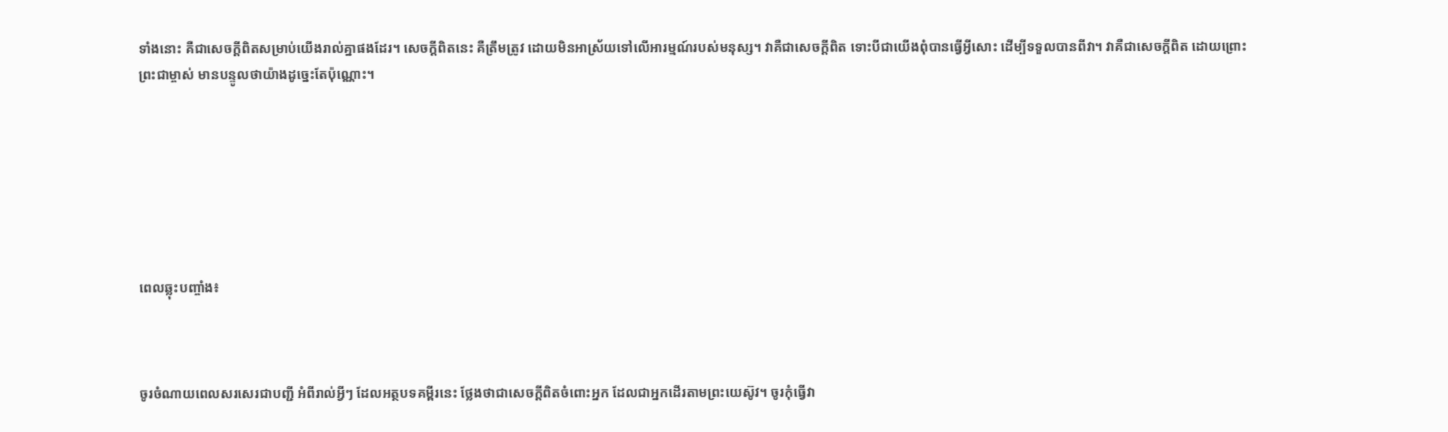ទាំងនោះ គឺជាសេចក្ដីពិតសម្រាប់យើងរាល់គ្នាផងដែរ។ សេចក្ដីពិតនេះ គឺត្រឹមត្រូវ ដោយមិនអាស្រ័យទៅលើអារម្មណ៍របស់មនុស្ស។ វាគឺជាសេចក្ដីពិត ទោះបីជាយើងពុំបានធ្វើអ្វីសោះ ដើម្បីទទួលបានពីវា។ វាគឺជាសេចក្ដីពិត ដោយព្រោះព្រះជាម្ចាស់ មានបន្ទូលថាយ៉ាងដូច្នេះតែប៉ុណ្ណោះ។







ពេលឆ្លុះបញ្ចាំង៖



ចូរចំណាយពេលសរសេរជាបញ្ជី អំពីរាល់អ្វីៗ ដែលអត្ថបទគម្ពីរនេះ ថ្លែងថាជាសេចក្ដីពិតចំពោះអ្នក ដែលជាអ្នកដើរតាមព្រះយេស៊ូវ។ ចូរកុំធ្វើវា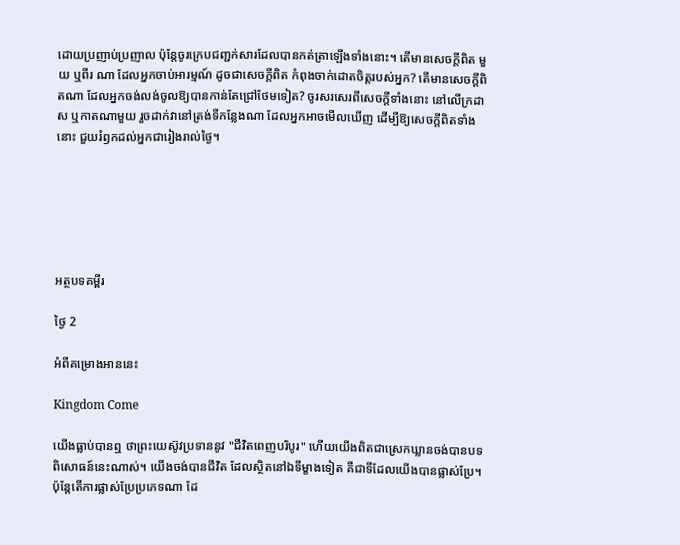ដោយប្រញាប់ប្រញាល ប៉ុន្តែចូរក្រេបជញ្ជក់សារដែលបានកត់ត្រាឡើងទាំងនោះ។ តើមានសេចក្ដីពិត មួយ ឬពីរ ណា ដែលអ្នកចាប់អារម្មណ៍ ដូចជាសេចក្ដីពិត កំពុងចាក់ដោតចិត្តរបស់អ្នក? តើមានសេចក្ដីពិតណា ដែលអ្នកចង់លង់ចូលឱ្យបានកាន់តែជ្រៅថែមទៀត? ចូរសរសេរពីសេចក្ដីទាំងនោះ នៅលើក្រដាស ឬកាតណាមួយ រួចដាក់វានៅត្រង់ទីកន្លែងណា ដែលអ្នកអាចមើលឃើញ ដើម្បីឱ្យសេចក្ដីពិតទាំងនោះ ជួយរំឭកដល់អ្នកជារៀងរាល់ថ្ងៃ។






អត្ថបទគម្ពីរ

ថ្ងៃ 2

អំពីគម្រោងអាននេះ

Kingdom Come

យើងធ្លាប់បានឮ ថាព្រះយេស៊ូវប្រទាននូវ "ជីវិតពេញបរិបូរ" ហើយយើងពិតជាស្រេកឃ្លានចង់បានបទពិសោធន៍នេះណាស់។ យើងចង់បានជីវិត ដែលស្ថិតនៅឯទីម្ខាងទៀត គឺជាទីដែលយើងបានផ្លាស់ប្រែ។ ប៉ុន្តែតើការផ្លាស់ប្រែប្រភេទណា ដែ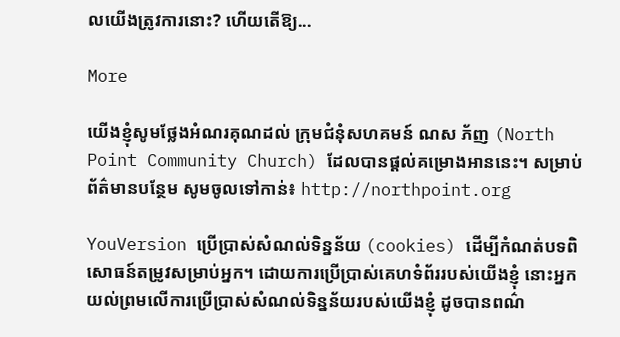លយើងត្រូវការនោះ? ហើយតើឱ្យ...

More

យើងខ្ញុំសូមថ្លែងអំណរគុណដល់ ក្រុមជំនុំសហគមន៍ ណស ភ័ញ (North Point Community Church) ដែលបានផ្ដល់គម្រោងអាននេះ។ សម្រាប់ព័ត៌មានបន្ថែម សូមចូលទៅកាន់៖ http://northpoint.org

YouVersion ប្រើប្រាស់សំណល់ទិន្នន័យ (cookies) ដើម្បីកំណត់បទពិសោធន៍តម្រូវសម្រាប់អ្នក។ ដោយការប្រើប្រាស់គេហទំព័ររបស់យើងខ្ញុំ នោះអ្នកយល់ព្រមលើការប្រើប្រាស់សំណល់ទិន្នន័យរបស់យើងខ្ញុំ ដូចបានពណ៌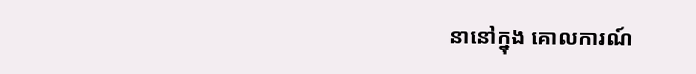នានៅក្នុង គោលការណ៍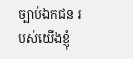ច្បាប់ឯកជន របស់យើងខ្ញុំ